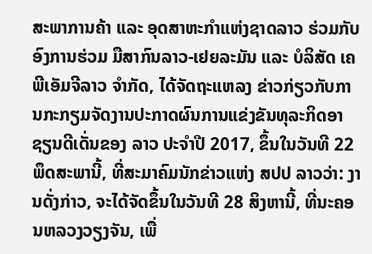ສະພາການຄ້າ ແລະ ອຸດສາຫະກຳແຫ່ງຊາດລາວ ຮ່ວມກັບ ອົງການຮ່ວມ ມືສາກົນລາວ-ເຢຍລະມັນ ແລະ ບໍລິສັດ ເຄພີເອັມຈີລາວ ຈຳກັດ, ໄດ້ຈັດຖະແຫລງ ຂ່າວກ່ຽວກັບການກະກຽມຈັດງານປະກາດຜົນການແຂ່ງຂັນທຸລະກິດອາຊຽນດີເດັ່ນຂອງ ລາວ ປະຈຳປີ 2017, ຂຶ້ນໃນວັນທີ 22 ພຶດສະພານີ້, ທີ່ສະມາຄົມນັກຂ່າວແຫ່ງ ສປປ ລາວວ່າ: ງານດັ່ງກ່າວ, ຈະໄດ້ຈັດຂຶ້ນໃນວັນທີ 28 ສິງຫານີ້, ທີ່ນະຄອນຫລວງວຽງຈັນ, ເພື່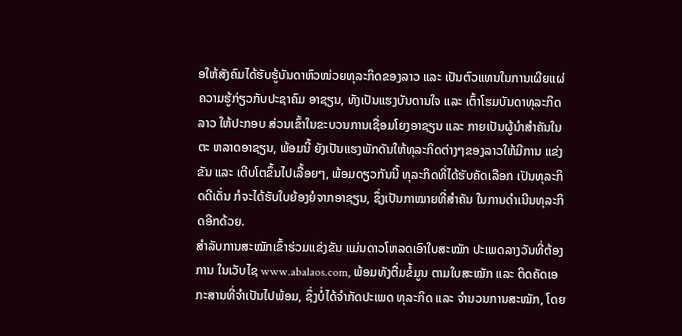ອໃຫ້ສັງຄົມໄດ້ຮັບຮູ້ບັນດາຫົວໜ່ວຍທຸລະກິດຂອງລາວ ແລະ ເປັນຕົວແທນໃນການເຜີຍແຜ່ຄວາມຮູ້ກ່ຽວກັບປະຊາຄົມ ອາຊຽນ, ທັງເປັນແຮງບັນດານໃຈ ແລະ ເຕົ້າໂຮມບັນດາທຸລະກິດລາວ ໃຫ້ປະກອບ ສ່ວນເຂົ້າໃນຂະບວນການເຊື່ອມໂຍງອາຊຽນ ແລະ ກາຍເປັນຜູ້ນຳສຳຄັນໃນຕະ ຫລາດອາຊຽນ, ພ້ອມນີ້ ຍັງເປັນແຮງພັກດັນໃຫ້ທຸລະກິດຕ່າງໆຂອງລາວໃຫ້ມີການ ແຂ່ງຂັນ ແລະ ເຕີບໂຕຂຶ້ນໄປເລື້ອຍໆ, ພ້ອມດຽວກັນນີ້ ທຸລະກິດທີ່ໄດ້ຮັບຄັດເລືອກ ເປັນທຸລະກິດດີເດັ່ນ ກໍຈະໄດ້ຮັບໃບຍ້ອງຍໍຈາກອາຊຽນ, ຊຶ່ງເປັນກາໝາຍທີ່ສຳຄັນ ໃນການດຳເນີນທຸລະກິດອີກດ້ວຍ.
ສຳລັບການສະໝັກເຂົ້າຮ່ວມແຂ່ງຂັນ ແມ່ນດາວໂຫລດເອົາໃບສະໝັກ ປະເພດລາງວັນທີ່ຕ້ອງການ ໃນເວັບໄຊ www.abalaos.com, ພ້ອມທັງຕື່ມຂໍ້ມູນ ຕາມໃບສະໝັກ ແລະ ຕິດຄັດເອກະສານທີ່ຈຳເປັນໄປພ້ອມ, ຊຶ່ງບໍ່ໄດ້ຈຳກັດປະເພດ ທຸລະກິດ ແລະ ຈຳນວນການສະໝັກ, ໂດຍ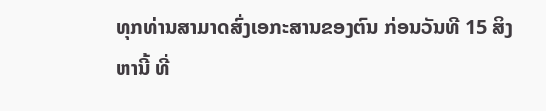ທຸກທ່ານສາມາດສົ່ງເອກະສານຂອງຕົນ ກ່ອນວັນທີ 15 ສິງຫານີ້ ທີ່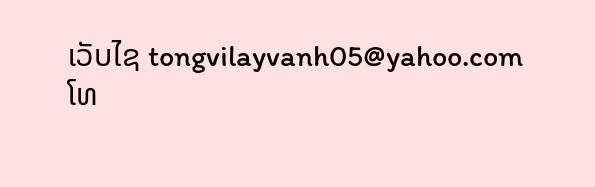ເວັບໄຊ tongvilayvanh05@yahoo.com ໂທ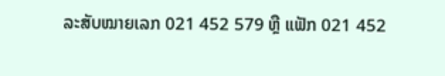ລະສັບໝາຍເລກ 021 452 579 ຫຼື ແຟັກ 021 452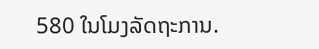580 ໃນໂມງລັດຖະການ.